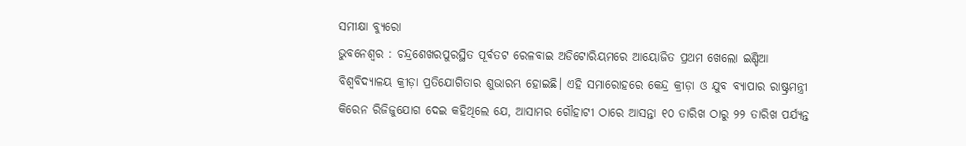ସମୀକ୍ଷା ବ୍ୟୁରୋ
ଭୁବନେଶ୍ୱର : ଚନ୍ଦ୍ରଶେଖରପୁରସ୍ଥିତ ପୂର୍ବତଟ ରେଳବାଇ ଅଡିଟୋରିୟମରେ ଆୟୋଜିତ ପ୍ରଥମ ଖେଲୋ ଇଣ୍ଡିଆ ବିଶ୍ୱବିଦ୍ୟାଳୟ କ୍ରୀଡ଼ା ପ୍ରତିଯୋଗିତାର ଶୁଭାରମ୍ଭ ହୋଇଛି। ଏହି ସମାରୋହରେ କେନ୍ଦ୍ର କ୍ରୀଡ଼ା ଓ ଯୁବ ବ୍ୟାପାର ରାଷ୍ଟ୍ରମନ୍ତ୍ରୀ କିରେନ ରିଜିଜୁଯୋଗ ଦେଇ କହିଥିଲେ ଯେ, ଆସାମର ଗୌହାଟୀ ଠାରେ ଆସନ୍ତା ୧୦ ତାରିଖ ଠାରୁ ୨୨ ତାରିଖ ପର୍ଯ୍ୟନ୍ତ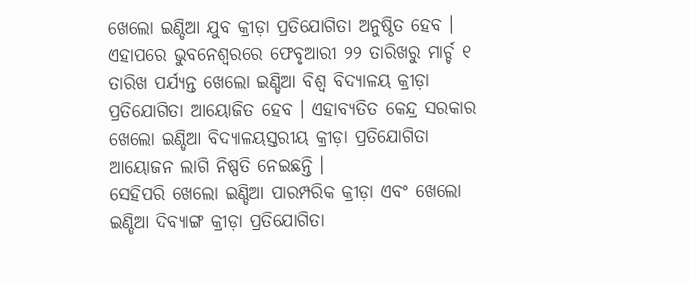ଖେଲୋ ଇଣ୍ଡିଆ ଯୁବ କ୍ରୀଡ଼ା ପ୍ରତିଯୋଗିତା ଅନୁଷ୍ଠିତ ହେବ । ଏହାପରେ ଭୁବନେଶ୍ୱରରେ ଫେବୃଆରୀ ୨୨ ତାରିଖରୁ ମାର୍ଚ୍ଚ ୧ ତାରିଖ ପର୍ଯ୍ୟନ୍ତ ଖେଲୋ ଇଣ୍ଡିଆ ବିଶ୍ୱ ବିଦ୍ୟାଳୟ କ୍ରୀଡ଼ା ପ୍ରତିଯୋଗିତା ଆୟୋଜିତ ହେବ । ଏହାବ୍ୟତିତ କେନ୍ଦ୍ର ସରକାର ଖେଲୋ ଇଣ୍ଡିଆ ବିଦ୍ୟାଳୟସ୍ତରୀୟ କ୍ରୀଡ଼ା ପ୍ରତିଯୋଗିତା ଆୟୋଜନ ଲାଗି ନିଷ୍ପତି ନେଇଛନ୍ତି ।
ସେହିପରି ଖେଲୋ ଇଣ୍ଡିଆ ପାରମ୍ପରିକ କ୍ରୀଡ଼ା ଏବଂ ଖେଲୋ ଇଣ୍ଡିଆ ଦିବ୍ୟାଙ୍ଗ କ୍ରୀଡ଼ା ପ୍ରତିଯୋଗିତା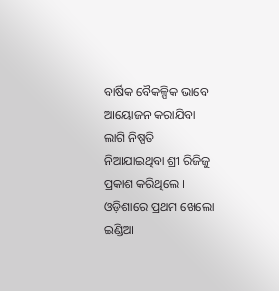ବାର୍ଷିକ ବୈକଳ୍ପିକ ଭାବେ ଆୟୋଜନ କରାଯିବା ଲାଗି ନିଷ୍ପତି ନିଆଯାଇଥିବା ଶ୍ରୀ ରିଜିଜୁ ପ୍ରକାଶ କରିଥିଲେ । ଓଡ଼ିଶାରେ ପ୍ରଥମ ଖେଲୋ ଇଣ୍ଡିଆ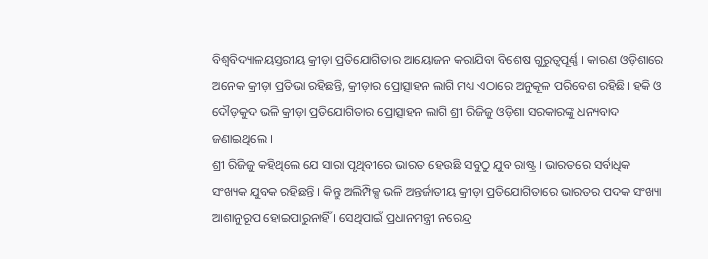ବିଶ୍ୱବିଦ୍ୟାଳୟସ୍ତରୀୟ କ୍ରୀଡ଼ା ପ୍ରତିଯୋଗିତାର ଆୟୋଜନ କରାଯିବା ବିଶେଷ ଗୁରୁତ୍ୱପୂର୍ଣ୍ଣ । କାରଣ ଓଡ଼ିଶାରେ ଅନେକ କ୍ରୀଡ଼ା ପ୍ରତିଭା ରହିଛନ୍ତି, କ୍ରୀଡ଼ାର ପ୍ରୋତ୍ସାହନ ଲାଗି ମଧ୍ୟ ଏଠାରେ ଅନୁକୂଳ ପରିବେଶ ରହିଛି। ହକି ଓ ଦୌଡ଼କୁଦ ଭଳି କ୍ରୀଡ଼ା ପ୍ରତିଯୋଗିତାର ପ୍ରୋତ୍ସାହନ ଲାଗି ଶ୍ରୀ ରିଜିଜୁ ଓଡ଼ିଶା ସରକାରଙ୍କୁ ଧନ୍ୟବାଦ ଜଣାଇଥିଲେ ।
ଶ୍ରୀ ରିଜିଜୁ କହିଥିଲେ ଯେ ସାରା ପୃଥିବୀରେ ଭାରତ ହେଉଛି ସବୁଠୁ ଯୁବ ରାଷ୍ଟ୍ର । ଭାରତରେ ସର୍ବାଧିକ ସଂଖ୍ୟକ ଯୁବକ ରହିଛନ୍ତି । କିନ୍ତୁ ଅଲିମ୍ପିକ୍ସ ଭଳି ଅନ୍ତର୍ଜାତୀୟ କ୍ରୀଡ଼ା ପ୍ରତିଯୋଗିତାରେ ଭାରତର ପଦକ ସଂଖ୍ୟା ଆଶାନୁରୂପ ହୋଇପାରୁନାହିଁ । ସେଥିପାଇଁ ପ୍ରଧାନମନ୍ତ୍ରୀ ନରେନ୍ଦ୍ର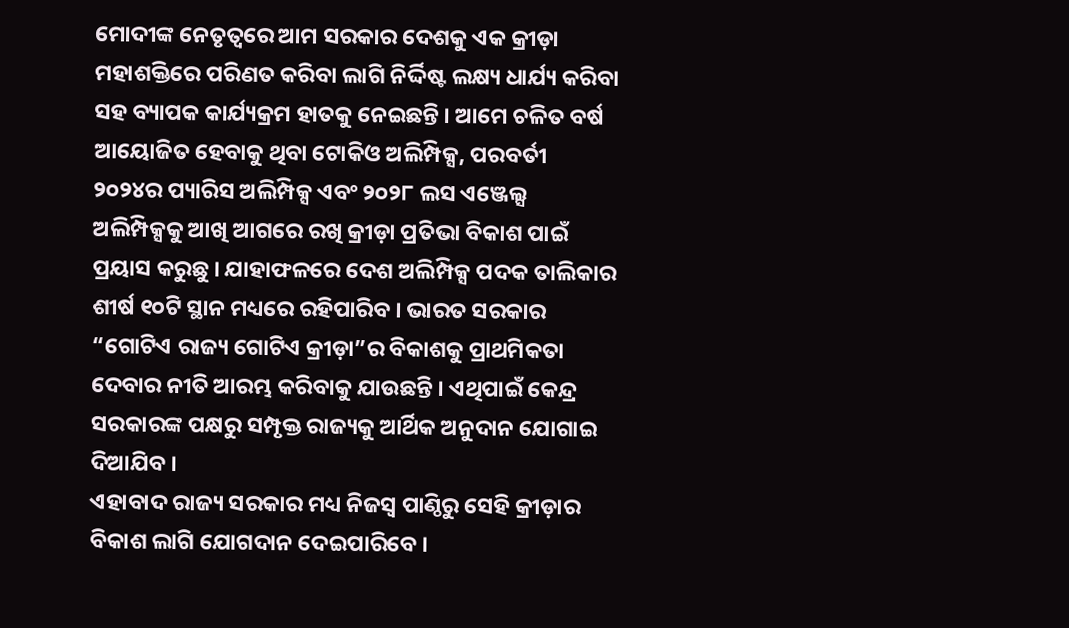ମୋଦୀଙ୍କ ନେତୃତ୍ୱରେ ଆମ ସରକାର ଦେଶକୁ ଏକ କ୍ରୀଡ଼ା ମହାଶକ୍ତିରେ ପରିଣତ କରିବା ଲାଗି ନିର୍ଦ୍ଦିଷ୍ଟ ଲକ୍ଷ୍ୟ ଧାର୍ଯ୍ୟ କରିବା ସହ ବ୍ୟାପକ କାର୍ଯ୍ୟକ୍ରମ ହାତକୁ ନେଇଛନ୍ତି । ଆମେ ଚଳିତ ବର୍ଷ ଆୟୋଜିତ ହେବାକୁ ଥିବା ଟୋକିଓ ଅଲିମ୍ପିକ୍ସ, ପରବର୍ତୀ ୨୦୨୪ର ପ୍ୟାରିସ ଅଲିମ୍ପିକ୍ସ ଏବଂ ୨୦୨୮ ଲସ ଏଞ୍ଜେଲ୍ସ ଅଲିମ୍ପିକ୍ସକୁ ଆଖି ଆଗରେ ରଖି କ୍ରୀଡ଼ା ପ୍ରତିଭା ବିକାଶ ପାଇଁ ପ୍ରୟାସ କରୁଛୁ । ଯାହାଫଳରେ ଦେଶ ଅଲିମ୍ପିକ୍ସ ପଦକ ତାଲିକାର ଶୀର୍ଷ ୧୦ଟି ସ୍ଥାନ ମଧ୍ୟରେ ରହିପାରିବ । ଭାରତ ସରକାର “ଗୋଟିଏ ରାଜ୍ୟ ଗୋଟିଏ କ୍ରୀଡ଼ା”ର ବିକାଶକୁ ପ୍ରାଥମିକତା ଦେବାର ନୀତି ଆରମ୍ଭ କରିବାକୁ ଯାଉଛନ୍ତି । ଏଥିପାଇଁ କେନ୍ଦ୍ର ସରକାରଙ୍କ ପକ୍ଷରୁ ସମ୍ପୃକ୍ତ ରାଜ୍ୟକୁ ଆର୍ଥିକ ଅନୁଦାନ ଯୋଗାଇ ଦିଆଯିବ ।
ଏହାବାଦ ରାଜ୍ୟ ସରକାର ମଧ୍ୟ ନିଜସ୍ୱ ପାଣ୍ଠିରୁ ସେହି କ୍ରୀଡ଼ାର ବିକାଶ ଲାଗି ଯୋଗଦାନ ଦେଇପାରିବେ ।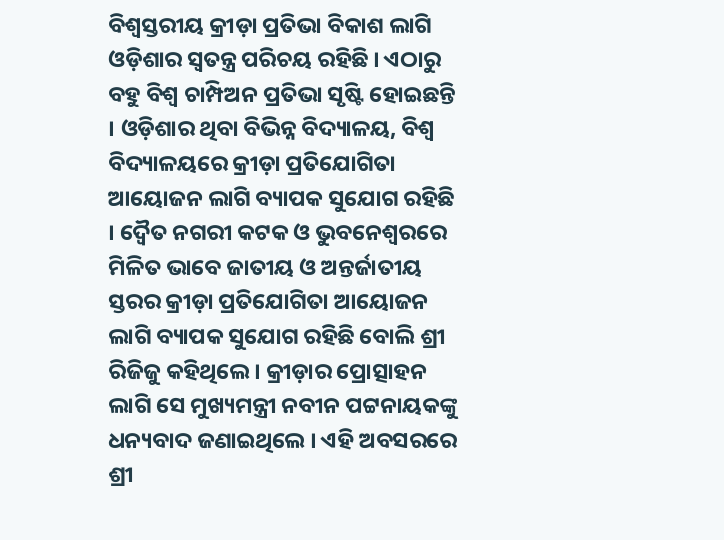ବିଶ୍ୱସ୍ତରୀୟ କ୍ରୀଡ଼ା ପ୍ରତିଭା ବିକାଶ ଲାଗି ଓଡ଼ିଶାର ସ୍ୱତନ୍ତ୍ର ପରିଚୟ ରହିଛି । ଏଠାରୁ ବହୁ ବିଶ୍ୱ ଚାମ୍ପିଅନ ପ୍ରତିଭା ସୃଷ୍ଟି ହୋଇଛନ୍ତି । ଓଡ଼ିଶାର ଥିବା ବିଭିନ୍ନ ବିଦ୍ୟାଳୟ, ବିଶ୍ୱ ବିଦ୍ୟାଳୟରେ କ୍ରୀଡ଼ା ପ୍ରତିଯୋଗିତା ଆୟୋଜନ ଲାଗି ବ୍ୟାପକ ସୁଯୋଗ ରହିଛି । ଦ୍ୱୈତ ନଗରୀ କଟକ ଓ ଭୁବନେଶ୍ୱରରେ ମିଳିତ ଭାବେ ଜାତୀୟ ଓ ଅନ୍ତର୍ଜାତୀୟ ସ୍ତରର କ୍ରୀଡ଼ା ପ୍ରତିଯୋଗିତା ଆୟୋଜନ ଲାଗି ବ୍ୟାପକ ସୁଯୋଗ ରହିଛି ବୋଲି ଶ୍ରୀ ରିଜିଜୁ କହିଥିଲେ । କ୍ରୀଡ଼ାର ପ୍ରୋତ୍ସାହନ ଲାଗି ସେ ମୁଖ୍ୟମନ୍ତ୍ରୀ ନବୀନ ପଟ୍ଟନାୟକଙ୍କୁ ଧନ୍ୟବାଦ ଜଣାଇଥିଲେ । ଏହି ଅବସରରେ ଶ୍ରୀ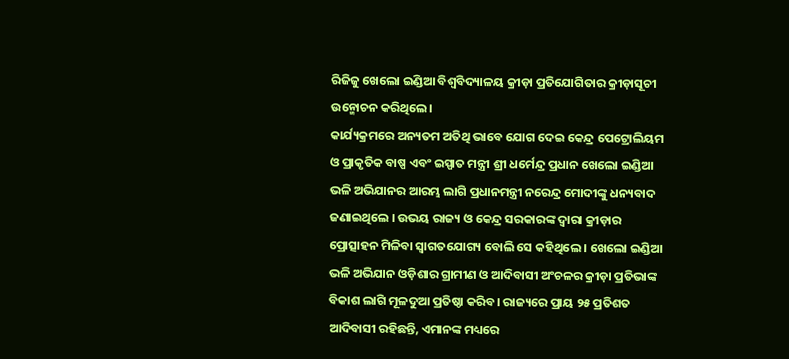ରିଜିଜୁ ଖେଲୋ ଇଣ୍ଡିଆ ବିଶ୍ୱବିଦ୍ୟାଳୟ କ୍ରୀଡ଼ା ପ୍ରତିଯୋଗିତାର କ୍ରୀଡ଼ାସୂଚୀ ଉନ୍ମୋଚନ କରିଥିଲେ।
କାର୍ଯ୍ୟକ୍ରମରେ ଅନ୍ୟତମ ଅତିଥି ଭାବେ ଯୋଗ ଦେଇ କେନ୍ଦ୍ର ପେଟ୍ରୋଲିୟମ ଓ ପ୍ରାକୃତିକ ବାଷ୍ପ ଏବଂ ଇସ୍ପାତ ମନ୍ତ୍ରୀ ଶ୍ରୀ ଧର୍ମେନ୍ଦ୍ର ପ୍ରଧାନ ଖେଲୋ ଇଣ୍ଡିଆ ଭଳି ଅଭିଯାନର ଆରମ୍ଭ ଲାଗି ପ୍ରଧାନମନ୍ତ୍ରୀ ନରେନ୍ଦ୍ର ମୋଦୀଙ୍କୁ ଧନ୍ୟବାଦ ଜଣାଇଥିଲେ । ଉଭୟ ରାଜ୍ୟ ଓ କେନ୍ଦ୍ର ସରକାରଙ୍କ ଦ୍ୱାରା କ୍ରୀଡ଼ାର ପ୍ରୋତ୍ସାହନ ମିଳିବା ସ୍ୱାଗତଯୋଗ୍ୟ ବୋଲି ସେ କହିଥିଲେ । ଖେଲୋ ଇଣ୍ଡିଆ ଭଳି ଅଭିଯାନ ଓଡ଼ିଶାର ଗ୍ରାମୀଣ ଓ ଆଦିବାସୀ ଅଂଚଳର କ୍ରୀଡ଼ା ପ୍ରତିଭାଙ୍କ ବିକାଶ ଲାଗି ମୂଳଦୁଆ ପ୍ରତିଷ୍ଠା କରିବ। ରାଜ୍ୟରେ ପ୍ରାୟ ୨୫ ପ୍ରତିଶତ ଆଦିବାସୀ ରହିଛନ୍ତି, ଏମାନଙ୍କ ମଧ୍ୟରେ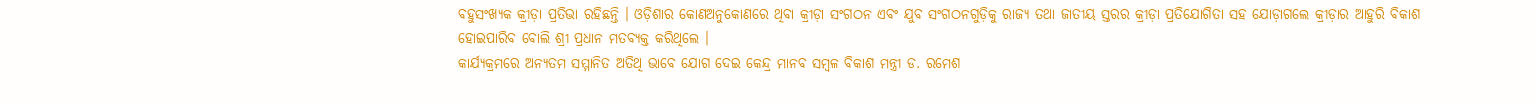ବହୁସଂଖ୍ୟକ କ୍ରୀଡ଼ା ପ୍ରତିଭା ରହିଛନ୍ତି । ଓଡ଼ିଶାର କୋଣଅନୁକୋଣରେ ଥିବା କ୍ରୀଡ଼ା ସଂଗଠନ ଏବଂ ଯୁବ ସଂଗଠନଗୁଡ଼ିକୁ ରାଜ୍ୟ ତଥା ଜାତୀୟ ସ୍ତରର କ୍ରୀଡ଼ା ପ୍ରତିଯୋଗିତା ସହ ଯୋଡ଼ାଗଲେ କ୍ରୀଡ଼ାର ଆହୁରି ବିକାଶ ହୋଇପାରିବ ବୋଲି ଶ୍ରୀ ପ୍ରଧାନ ମତବ୍ୟକ୍ତ କରିଥିଲେ ।
କାର୍ଯ୍ୟକ୍ରମରେ ଅନ୍ୟତମ ସମ୍ମାନିତ ଅତିଥି ଭାବେ ଯୋଗ ଦେଇ କେନ୍ଦ୍ର ମାନବ ସମ୍ବଳ ବିକାଶ ମନ୍ତ୍ରୀ ଡ. ରମେଶ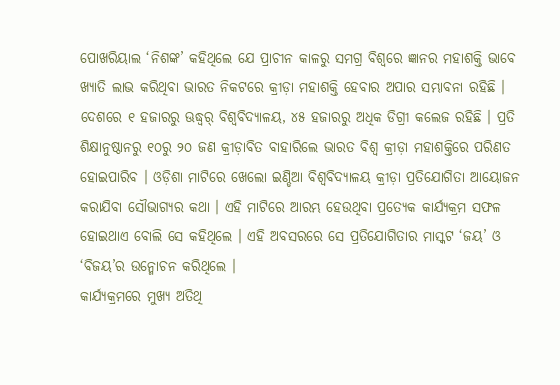ପୋଖରିୟାଲ ‘ନିଶଙ୍କ’ କହିଥିଲେ ଯେ ପ୍ରାଚୀନ କାଳରୁ ସମଗ୍ର ବିଶ୍ୱରେ ଜ୍ଞାନର ମହାଶକ୍ତି ଭାବେ ଖ୍ୟାତି ଲାଭ କରିଥିବା ଭାରତ ନିକଟରେ କ୍ରୀଡ଼ା ମହାଶକ୍ତି ହେବାର ଅପାର ସମ୍ଭାବନା ରହିଛି । ଦେଶରେ ୧ ହଜାରରୁ ଊଦ୍ଧ୍ୱର୍ ବିଶ୍ୱବିଦ୍ୟାଳୟ, ୪୫ ହଜାରରୁ ଅଧିକ ଡିଗ୍ରୀ କଲେଜ ରହିଛି । ପ୍ରତି ଶିକ୍ଷାନୁଷ୍ଠାନରୁ ୧୦ରୁ ୨୦ ଜଣ କ୍ରୀଡ଼ାବିତ ବାହାରିଲେ ଭାରତ ବିଶ୍ୱ କ୍ରୀଡ଼ା ମହାଶକ୍ତିରେ ପରିଣତ ହୋଇପାରିବ । ଓଡ଼ିଶା ମାଟିରେ ଖେଲୋ ଇଣ୍ଡିଆ ବିଶ୍ୱବିଦ୍ୟାଳୟ କ୍ରୀଡ଼ା ପ୍ରତିଯୋଗିତା ଆୟୋଜନ କରାଯିବା ସୌଭାଗ୍ୟର କଥା । ଏହି ମାଟିରେ ଆରମ୍ଭ ହେଉଥିବା ପ୍ରତ୍ୟେକ କାର୍ଯ୍ୟକ୍ରମ ସଫଳ ହୋଇଥାଏ ବୋଲି ସେ କହିଥିଲେ । ଏହି ଅବସରରେ ସେ ପ୍ରତିଯୋଗିତାର ମାସ୍କଟ ‘ଜୟ’ ଓ ‘ବିଜୟ’ର ଉନ୍ମୋଚନ କରିଥିଲେ ।
କାର୍ଯ୍ୟକ୍ରମରେ ମୁଖ୍ୟ ଅତିଥି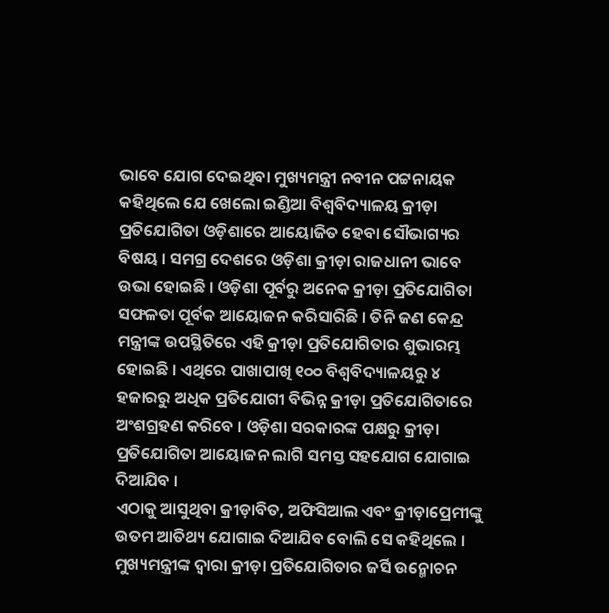ଭାବେ ଯୋଗ ଦେଇଥିବା ମୁଖ୍ୟମନ୍ତ୍ରୀ ନବୀନ ପଟ୍ଟନାୟକ କହିଥିଲେ ଯେ ଖେଲୋ ଇଣ୍ଡିଆ ବିଶ୍ୱବିଦ୍ୟାଳୟ କ୍ରୀଡ଼ା ପ୍ରତିଯୋଗିତା ଓଡ଼ିଶାରେ ଆୟୋଜିତ ହେବା ସୌଭାଗ୍ୟର ବିଷୟ । ସମଗ୍ର ଦେଶରେ ଓଡ଼ିଶା କ୍ରୀଡ଼ା ରାଜଧାନୀ ଭାବେ ଉଭା ହୋଇଛି । ଓଡ଼ିଶା ପୂର୍ବରୁ ଅନେକ କ୍ରୀଡ଼ା ପ୍ରତିଯୋଗିତା ସଫଳତା ପୂର୍ବକ ଆୟୋଜନ କରିସାରିଛି । ତିନି ଜଣ କେନ୍ଦ୍ର ମନ୍ତ୍ରୀଙ୍କ ଉପସ୍ଥିତିରେ ଏହି କ୍ରୀଡ଼ା ପ୍ରତିଯୋଗିତାର ଶୁଭାରମ୍ଭ ହୋଇଛି । ଏଥିରେ ପାଖାପାଖି ୧୦୦ ବିଶ୍ୱବିଦ୍ୟାଳୟରୁ ୪ ହଜାରରୁ ଅଧିକ ପ୍ରତିଯୋଗୀ ବିଭିନ୍ନ କ୍ରୀଡ଼ା ପ୍ରତିଯୋଗିତାରେ ଅଂଶଗ୍ରହଣ କରିବେ । ଓଡ଼ିଶା ସରକାରଙ୍କ ପକ୍ଷରୁ କ୍ରୀଡ଼ା ପ୍ରତିଯୋଗିତା ଆୟୋଜନ ଲାଗି ସମସ୍ତ ସହଯୋଗ ଯୋଗାଇ ଦିଆଯିବ ।
ଏଠାକୁ ଆସୁଥିବା କ୍ରୀଡ଼ାବିତ, ଅଫିସିଆଲ ଏବଂ କ୍ରୀଡ଼ାପ୍ରେମୀଙ୍କୁ ଉତମ ଆତିଥ୍ୟ ଯୋଗାଇ ଦିଆଯିବ ବୋଲି ସେ କହିଥିଲେ । ମୁଖ୍ୟମନ୍ତ୍ରୀଙ୍କ ଦ୍ୱାରା କ୍ରୀଡ଼ା ପ୍ରତିଯୋଗିତାର ଜର୍ସି ଉନ୍ମୋଚନ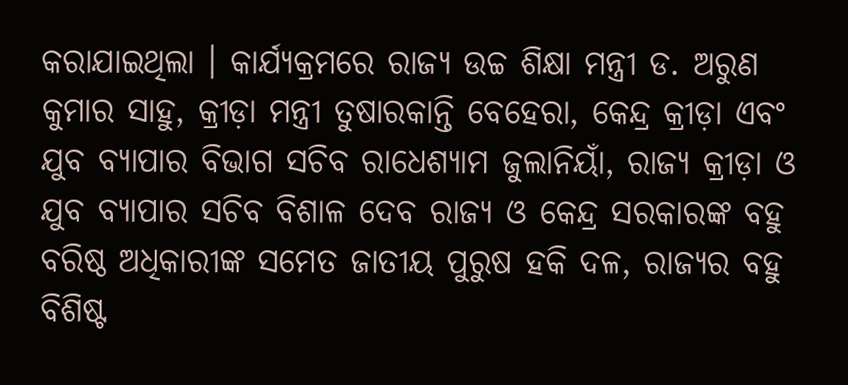କରାଯାଇଥିଲା । କାର୍ଯ୍ୟକ୍ରମରେ ରାଜ୍ୟ ଉଚ୍ଚ ଶିକ୍ଷା ମନ୍ତ୍ରୀ ଡ. ଅରୁଣ କୁମାର ସାହୁ, କ୍ରୀଡ଼ା ମନ୍ତ୍ରୀ ତୁଷାରକାନ୍ତି ବେହେରା, କେନ୍ଦ୍ର କ୍ରୀଡ଼ା ଏବଂ ଯୁବ ବ୍ୟାପାର ବିଭାଗ ସଚିବ ରାଧେଶ୍ୟାମ ଜୁଲାନିୟାଁ, ରାଜ୍ୟ କ୍ରୀଡ଼ା ଓ ଯୁବ ବ୍ୟାପାର ସଚିବ ବିଶାଳ ଦେବ ରାଜ୍ୟ ଓ କେନ୍ଦ୍ର ସରକାରଙ୍କ ବହୁ ବରିଷ୍ଠ ଅଧିକାରୀଙ୍କ ସମେତ ଜାତୀୟ ପୁରୁଷ ହକି ଦଳ, ରାଜ୍ୟର ବହୁ ବିଶିଷ୍ଟ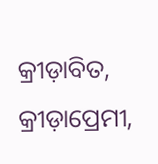କ୍ରୀଡ଼ାବିତ, କ୍ରୀଡ଼ାପ୍ରେମୀ,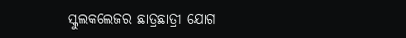ସ୍କୁଲକଲେଜର ଛାତ୍ରଛାତ୍ରୀ ଯୋଗ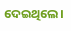ଦେଇଥିଲେ।